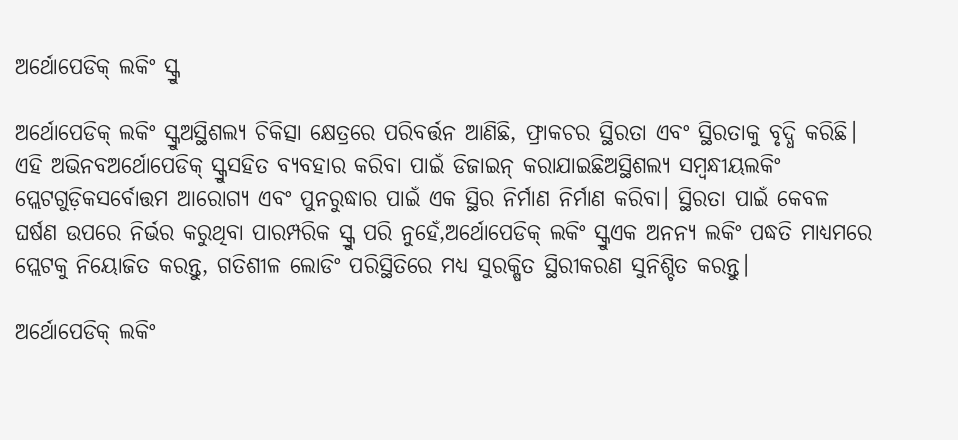ଅର୍ଥୋପେଡିକ୍ ଲକିଂ ସ୍କ୍ରୁ

ଅର୍ଥୋପେଡିକ୍ ଲକିଂ ସ୍କ୍ରୁଅସ୍ଥିଶଲ୍ୟ ଚିକିତ୍ସା କ୍ଷେତ୍ରରେ ପରିବର୍ତ୍ତନ ଆଣିଛି, ଫ୍ରାକଚର ସ୍ଥିରତା ଏବଂ ସ୍ଥିରତାକୁ ବୃଦ୍ଧି କରିଛି। ଏହି ଅଭିନବଅର୍ଥୋପେଡିକ୍ ସ୍କ୍ରୁସହିତ ବ୍ୟବହାର କରିବା ପାଇଁ ଡିଜାଇନ୍ କରାଯାଇଛିଅସ୍ଥିଶଲ୍ୟ ସମ୍ବନ୍ଧୀୟଲକିଂ ପ୍ଲେଟଗୁଡ଼ିକସର୍ବୋତ୍ତମ ଆରୋଗ୍ୟ ଏବଂ ପୁନରୁଦ୍ଧାର ପାଇଁ ଏକ ସ୍ଥିର ନିର୍ମାଣ ନିର୍ମାଣ କରିବା। ସ୍ଥିରତା ପାଇଁ କେବଳ ଘର୍ଷଣ ଉପରେ ନିର୍ଭର କରୁଥିବା ପାରମ୍ପରିକ ସ୍କ୍ରୁ ପରି ନୁହେଁ,ଅର୍ଥୋପେଡିକ୍ ଲକିଂ ସ୍କ୍ରୁଏକ ଅନନ୍ୟ ଲକିଂ ପଦ୍ଧତି ମାଧ୍ୟମରେ ପ୍ଲେଟକୁ ନିୟୋଜିତ କରନ୍ତୁ, ଗତିଶୀଳ ଲୋଡିଂ ପରିସ୍ଥିତିରେ ମଧ୍ୟ ସୁରକ୍ଷିତ ସ୍ଥିରୀକରଣ ସୁନିଶ୍ଚିତ କରନ୍ତୁ।

ଅର୍ଥୋପେଡିକ୍ ଲକିଂ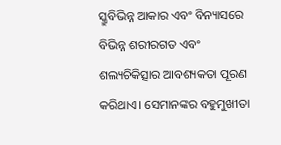ସ୍କ୍ରୁବିଭିନ୍ନ ଆକାର ଏବଂ ବିନ୍ୟାସରେ ବିଭିନ୍ନ ଶରୀରଗତ ଏବଂ ଶଲ୍ୟଚିକିତ୍ସାର ଆବଶ୍ୟକତା ପୂରଣ କରିଥାଏ। ସେମାନଙ୍କର ବହୁମୁଖୀତା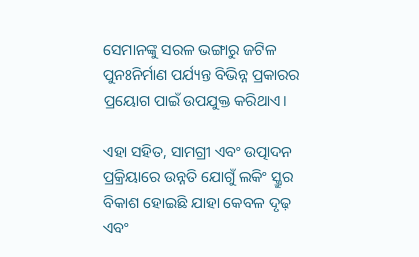ସେମାନଙ୍କୁ ସରଳ ଭଙ୍ଗାରୁ ଜଟିଳ ପୁନଃନିର୍ମାଣ ପର୍ଯ୍ୟନ୍ତ ବିଭିନ୍ନ ପ୍ରକାରର ପ୍ରୟୋଗ ପାଇଁ ଉପଯୁକ୍ତ କରିଥାଏ।

ଏହା ସହିତ, ସାମଗ୍ରୀ ଏବଂ ଉତ୍ପାଦନ ପ୍ରକ୍ରିୟାରେ ଉନ୍ନତି ଯୋଗୁଁ ଲକିଂ ସ୍କ୍ରୁର ବିକାଶ ହୋଇଛି ଯାହା କେବଳ ଦୃଢ଼ ଏବଂ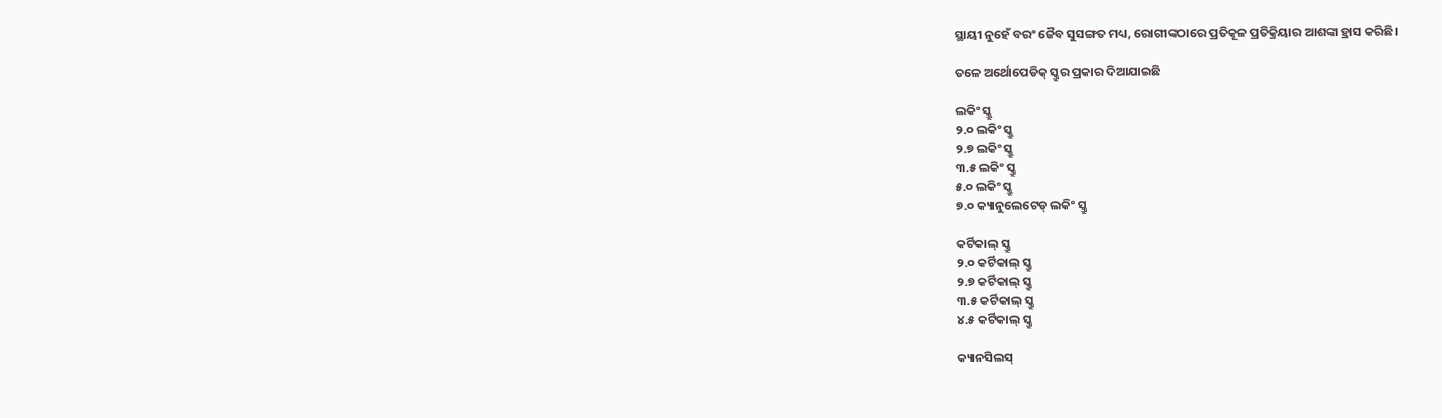ସ୍ଥାୟୀ ନୁହେଁ ବରଂ ଜୈବ ସୁସଙ୍ଗତ ମଧ୍ୟ, ରୋଗୀଙ୍କଠାରେ ପ୍ରତିକୂଳ ପ୍ରତିକ୍ରିୟାର ଆଶଙ୍କା ହ୍ରାସ କରିଛି।

ତଳେ ଅର୍ଥୋପେଡିକ୍ ସ୍କ୍ରୁର ପ୍ରକାର ଦିଆଯାଇଛି

ଲକିଂ ସ୍କ୍ରୁ
୨.୦ ଲକିଂ ସ୍କ୍ରୁ
୨.୭ ଲକିଂ ସ୍କ୍ରୁ
୩.୫ ଲକିଂ ସ୍କ୍ରୁ
୫.୦ ଲକିଂ ସ୍କ୍ରୁ
୭.୦ କ୍ୟାନୁଲେଟେଡ୍ ଲକିଂ ସ୍କ୍ରୁ

କର୍ଟିକାଲ୍ ସ୍କ୍ରୁ
୨.୦ କର୍ଟିକାଲ୍ ସ୍କ୍ରୁ
୨.୭ କର୍ଟିକାଲ୍ ସ୍କ୍ରୁ
୩.୫ କର୍ଟିକାଲ୍ ସ୍କ୍ରୁ
୪.୫ କର୍ଟିକାଲ୍ ସ୍କ୍ରୁ

କ୍ୟାନସିଲସ୍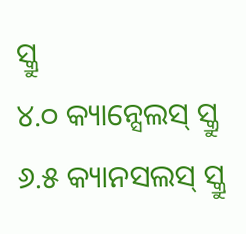ସ୍କ୍ରୁ
୪.୦ କ୍ୟାନ୍ସେଲସ୍ ସ୍କ୍ରୁ
୬.୫ କ୍ୟାନସଲସ୍ ସ୍କ୍ରୁ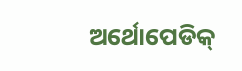ଅର୍ଥୋପେଡିକ୍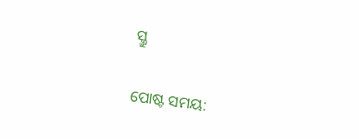ସ୍କ୍ରୁ


ପୋଷ୍ଟ ସମୟ: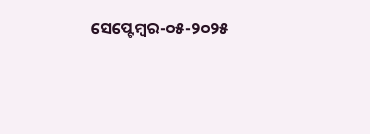ସେପ୍ଟେମ୍ବର-୦୫-୨୦୨୫